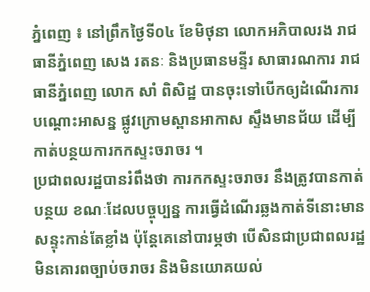ភ្នំពេញ ៖ នៅព្រឹកថ្ងៃទី០៤ ខែមិថុនា លោកអភិបាលរង រាជធានីភ្នំពេញ សេង រតនៈ និងប្រធានមន្ទីរ សាធារណការ រាជធានីភ្នំពេញ លោក សាំ ពិសិដ្ឋ បានចុះទៅបើកឲ្យដំណើរការបណ្ដោះអាសន្ន ផ្លូវក្រោមស្ពានអាកាស ស្ទឹងមានជ័យ ដើម្បីកាត់បន្ថយការកកស្ទះចរាចរ ។
ប្រជាពលរដ្ឋបានរំពឹងថា ការកកស្ទះចរាចរ នឹងត្រូវបានកាត់បន្ថយ ខណៈដែលបច្ចុប្បន្ន ការធ្វើដំណើរឆ្លងកាត់ទីនោះមានសន្ទុះកាន់តែខ្លាំង ប៉ុន្តែគេនៅបារម្ភថា បើសិនជាប្រជាពលរដ្ឋមិនគោរពច្បាប់ចរាចរ និងមិនយោគយល់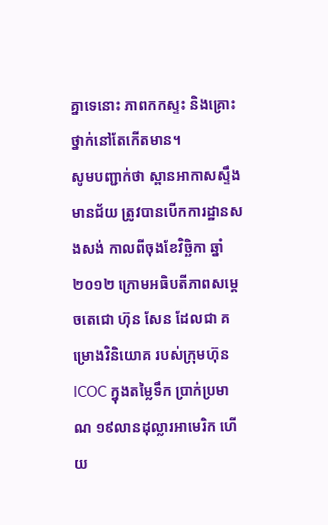គ្នាទេនោះ ភាពកកស្ទះ និងគ្រោះថ្នាក់នៅតែកើតមាន។
សូមបញ្ជាក់ថា ស្ពានអាកាសស្ទឹងមានជ័យ ត្រូវបានបើកការដ្ឋានសងសង់ កាលពីចុងខែវិច្ឆិកា ឆ្នាំ២០១២ ក្រោមអធិបតីភាពសម្តេចតេជោ ហ៊ុន សែន ដែលជា គម្រោងវិនិយោគ របស់ក្រុមហ៊ុន ICOC ក្នុងតម្លៃទឹក ប្រាក់ប្រមាណ ១៩លានដុល្លារអាមេរិក ហើយ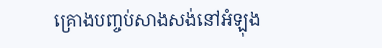គ្រោងបញ្ចប់សាងសង់នៅអំឡុង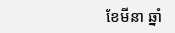ខែមីនា ឆ្នាំ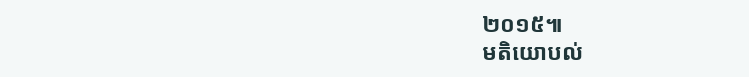២០១៥៕
មតិយោបល់